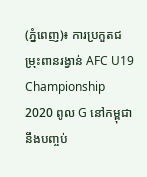(ភ្នំពេញ)៖ ការប្រកួតជម្រុះពានរង្វាន់ AFC U19 Championship 2020 ពូល G នៅកម្ពុជា នឹងបញ្ចប់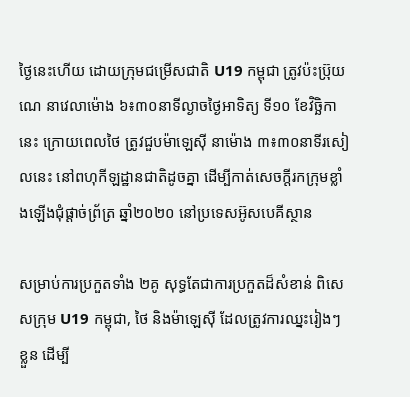ថ្ងៃនេះហើយ ដោយក្រុមជម្រើសជាតិ U19 កម្ពុជា ត្រូវប៉ះប្រ៊ុយណេ នាវេលាម៉ោង ៦៖៣០នាទីល្ងាចថ្ងៃអាទិត្យ ទី១០ ខែវិច្ឆិកានេះ ក្រោយពេលថៃ ត្រូវជួបម៉ាឡេស៊ី នាម៉ោង ៣៖៣០នាទីរសៀលនេះ នៅពហុកីឡដ្ឋានជាតិដូចគ្នា ដើម្បីកាត់សេចក្ដីរកក្រុមខ្លាំងឡើងជុំផ្ដាច់ព្រ័ត្រ ឆ្នាំ២០២០ នៅប្រទេសអ៊ូសបេគីស្ថាន

សម្រាប់ការប្រកួតទាំង ២គូ សុទ្ធតែជាការប្រកួតដ៏សំខាន់ ពិសេសក្រុម U19 កម្ពុជា, ថៃ និងម៉ាឡេស៊ី ដែលត្រូវការឈ្នះរៀងៗខ្លួន ដើម្បី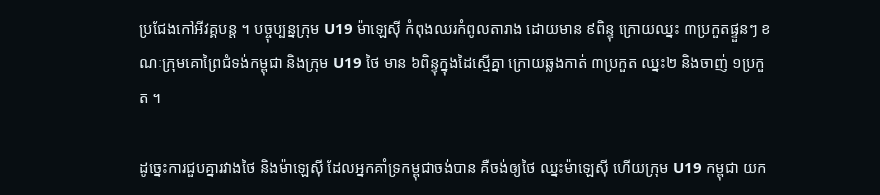ប្រជែងកៅអីវគ្គបន្ដ ។ បច្ចុប្បន្នក្រុម U19 ម៉ាឡេស៊ី កំពុងឈរកំពូលតារាង ដោយមាន ៩ពិន្ទុ ក្រោយឈ្នះ ៣ប្រកួតផ្ទួនៗ ខណៈក្រុមគោព្រៃជំទង់កម្ពុជា និងក្រុម U19 ថៃ មាន ៦ពិន្ទុក្នុងដៃស្មើគ្នា ក្រោយឆ្លងកាត់ ៣ប្រកួត ឈ្នះ២ និងចាញ់ ១ប្រកួត ។

ដូច្នេះការជួបគ្នារវាងថៃ និងម៉ាឡេស៊ី ដែលអ្នកគាំទ្រកម្ពុជាចង់បាន គឺចង់ឲ្យថៃ ឈ្នះម៉ាឡេស៊ី ហើយក្រុម U19 កម្ពុជា យក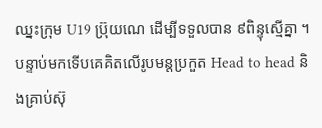ឈ្នះក្រុម U19 ប្រ៊ុយណេ ដើម្បីទទួលបាន ៩ពិន្ទុស្មើគ្នា ។ បន្ទាប់មកទើបគេគិតលើរូបមន្ដប្រកួត Head to head និងគ្រាប់ស៊ុ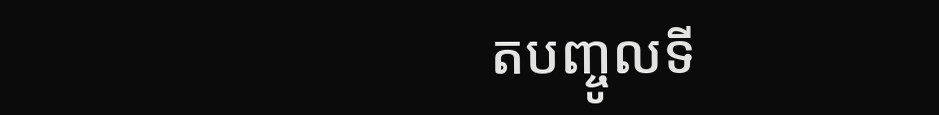តបញ្ចូលទី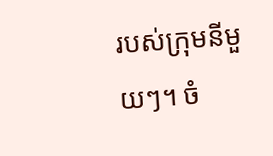របស់ក្រុមនីមួយៗ។ ចំ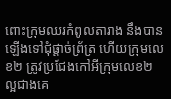ពោះក្រុមឈរកំពូលតារាង នឹងបានឡើងទៅជុំផ្ដាច់ព្រ័ត្រ ហើយក្រុមលេខ២ ត្រូវប្រជែងកៅអីក្រុមលេខ២ ល្អជាងគេ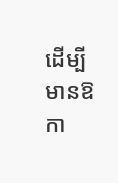ដើម្បីមានឱកា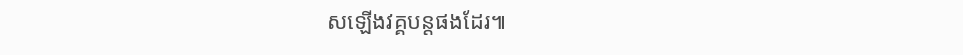សឡើងវគ្គបន្ដផងដែរ៕